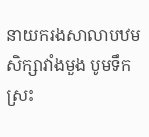នាយករងសាលាបឋមសិក្សាវាំងមួង បូមទឹកស្រះ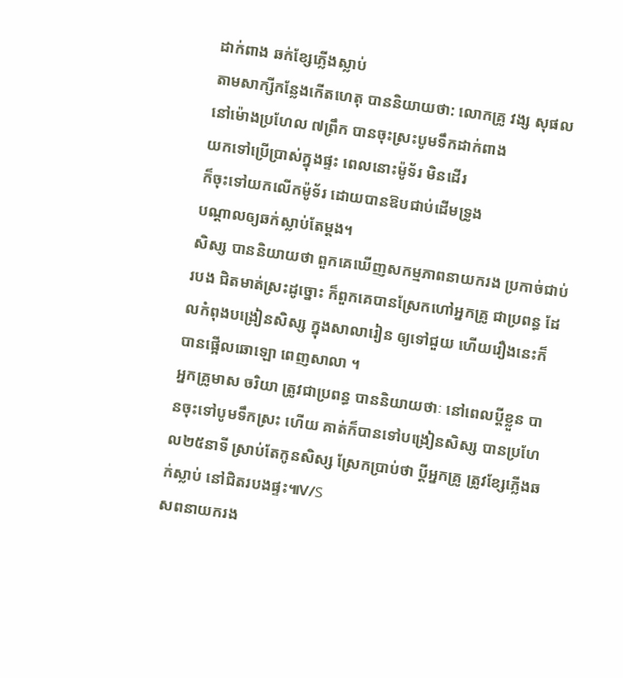ដាក់ពាង ឆក់ខែ្សភ្លើងស្លាប់
តាមសាក្សីកនែ្លងកើតហេតុ បាននិយាយថា: លោកគ្រូ វង្ស សុផល
នៅម៉ោងប្រហែល ៧ព្រឹក បានចុះស្រះបូមទឹកដាក់ពាង
យកទៅប្រើប្រាស់ក្នុងផ្ទះ ពេលនោះម៉ូទ័រ មិនដើរ
ក៏ចុះទៅយកលើកម៉ូទ័រ ដោយបានឱបជាប់ដើមទ្រូង
បណ្ដាលឲ្យឆក់ស្លាប់តែម្តង។
សិស្ស បាននិយាយថា ពួកគេឃើញសកម្មភាពនាយករង ប្រកាច់ជាប់របង ជិតមាត់ស្រះដូច្នោះ ក៏ពួកគេបានស្រែកហៅអ្នកគ្រូ ជាប្រពន្ធ ដែលកំពុងបង្រៀនសិស្ស ក្នុងសាលារៀន ឲ្យទៅជួយ ហើយរឿងនេះក៏បានផ្អើលឆោឡោ ពេញសាលា ។
អ្នកគ្រូមាស ចរិយា ត្រូវជាប្រពន្ធ បាននិយាយថាៈ នៅពេលប្តីខ្លួន បានចុះទៅបូមទឹកស្រះ ហើយ គាត់ក៏បានទៅបង្រៀនសិស្ស បានប្រហែល២៥នាទី ស្រាប់តែកូនសិស្ស ស្រែកប្រាប់ថា ប្តីអ្នកគ្រូ ត្រូវខ្សែភ្លើងឆក់ស្លាប់ នៅជិតរបងផ្ទះ៕V/S
សពនាយករង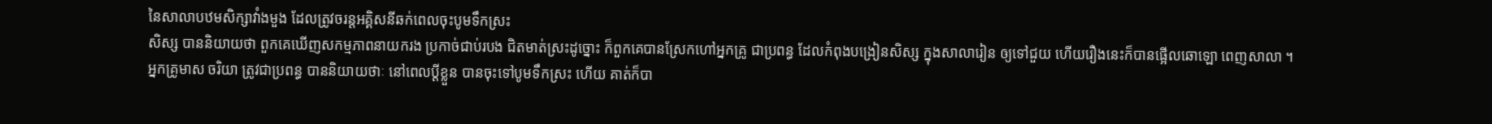នៃសាលាបឋមសិក្សាវាំងមួង ដែលត្រូវចរន្តអគ្គិសនីឆក់ពេលចុះបូមទឹកស្រះ
សិស្ស បាននិយាយថា ពួកគេឃើញសកម្មភាពនាយករង ប្រកាច់ជាប់របង ជិតមាត់ស្រះដូច្នោះ ក៏ពួកគេបានស្រែកហៅអ្នកគ្រូ ជាប្រពន្ធ ដែលកំពុងបង្រៀនសិស្ស ក្នុងសាលារៀន ឲ្យទៅជួយ ហើយរឿងនេះក៏បានផ្អើលឆោឡោ ពេញសាលា ។
អ្នកគ្រូមាស ចរិយា ត្រូវជាប្រពន្ធ បាននិយាយថាៈ នៅពេលប្តីខ្លួន បានចុះទៅបូមទឹកស្រះ ហើយ គាត់ក៏បា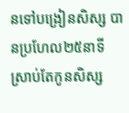នទៅបង្រៀនសិស្ស បានប្រហែល២៥នាទី ស្រាប់តែកូនសិស្ស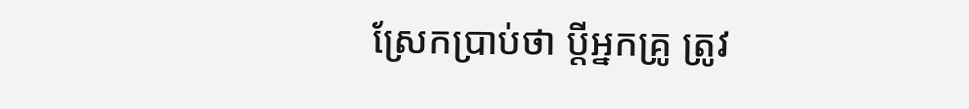ស្រែកប្រាប់ថា ប្តីអ្នកគ្រូ ត្រូវ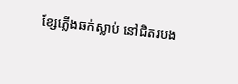ខ្សែភ្លើងឆក់ស្លាប់ នៅជិតរបង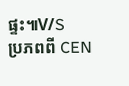ផ្ទះ៕V/S
ប្រភពពី CEN